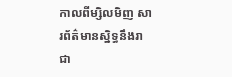កាលពីម្សិលមិញ សារព័ត៌មានស្និទ្ធនឹងរាជា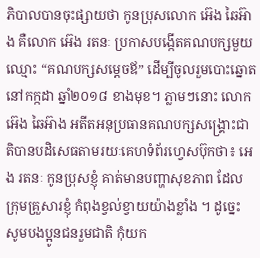ភិបាលបានចុះផ្សាយថា កូនប្រុសលោក អ៊េង ឆៃអ៊ាង គឺលោក អ៊េង រតនៈ ប្រកាសបង្កើតគណបក្សមួយឈ្មោះ “គណបក្សសម្តេចឪ” ដើម្បីចូលរួមបោះឆ្នោតនៅកក្កដា ឆ្នាំ២០១៨ ខាងមុខ។ ភ្លាមៗនោះ លោក អ៊េង ឆៃអ៊ាង អតីតអនុប្រធានគណបក្សសង្គ្រោះជាតិបានបដិសេធតាមរយៈគេហទំព័រហ្វេសប៊ុកថា៖ អេង រតនៈ កូនប្រុសខ្ញុំ គាត់មានបញ្ហាសុខភាព ដែលក្រុមគ្រួសារខ្ញុំ កំពុងខ្វល់ខ្វាយយ៉ាងខ្លាំង ។ ដូច្នេះ សូមបងប្អូនជនរួមជាតិ កុំយក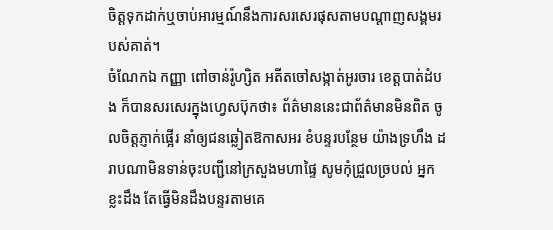ចិត្តទុកដាក់ឬចាប់អារម្មណ៍នឹងការសរសេរផុសតាមបណ្តាញសង្គមរបស់គាត់។
ចំណែកឯ កញ្ញា ពៅចាន់រ៉ូហ្សិត អតីតចៅសង្កាត់អូរចារ ខេត្តបាត់ដំបង ក៏បានសរសេរក្នុងហ្វេសប៊ុកថា៖ ព័ត៌មាននេះជាព័ត៌មានមិនពិត ចូលចិត្តភ្ញាក់ផ្អើរ នាំឲ្យជនឆ្លៀតឱកាសអរ ខំបន្ទរបន្ថែម យ៉ាងទ្រហឹង ដរាបណាមិនទាន់ចុះបញ្ជីនៅក្រសួងមហាផ្ទៃ សូមកុំជ្រួលច្របល់ អ្នកខ្លះដឹង តែធ្វើមិនដឹងបន្ទរតាមគេ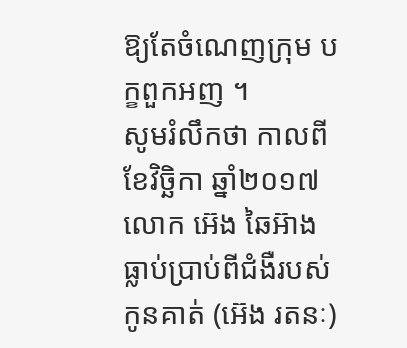ឱ្យតែចំណេញក្រុម បក្ខពួកអញ ។
សូមរំលឹកថា កាលពីខែវិច្ឆិកា ឆ្នាំ២០១៧ លោក អ៊េង ឆៃអ៊ាង ធ្លាប់ប្រាប់ពីជំងឺរបស់កូនគាត់ (អ៊េង រតនៈ)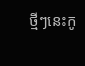ថ្មីៗនេះកូ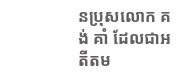នប្រុសលោក គង់ គាំ ដែលជាអតីតម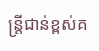ន្ត្រីជាន់ខ្ពស់គ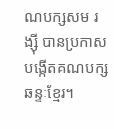ណបក្សសម រង្ស៊ី បានប្រកាសបង្កើតគណបក្សឆន្ទៈខ្មែរ។